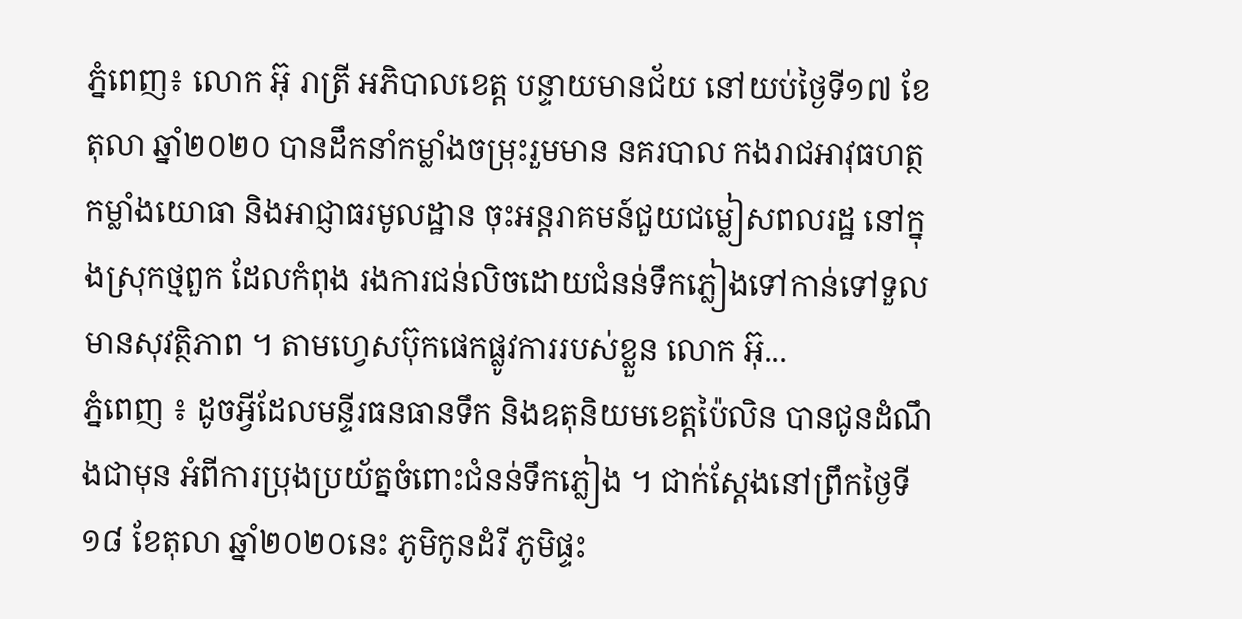ភ្នំពេញ៖ លោក អ៊ុ រាត្រី អភិបាលខេត្ត បន្ទាយមានជ័យ នៅយប់ថ្ងៃទី១៧ ខែតុលា ឆ្នាំ២០២០ បានដឹកនាំកម្លាំងចម្រុះរួមមាន នគរបាល កងរាជអាវុធហត្ថ កម្លាំងយោធា និងអាជ្ញាធរមូលដ្ឋាន ចុះអន្តរាគមន៍ជួយជម្លៀសពលរដ្ឋ នៅក្នុងស្រុកថ្មពួក ដែលកំពុង រងការជន់លិចដោយជំនន់ទឹកភ្លៀងទៅកាន់ទៅទួលមានសុវត្ថិភាព ។ តាមហ្វេសប៊ុកផេកផ្លូវការរបស់ខ្លួន លោក អ៊ុ...
ភ្នំពេញ ៖ ដូចអ្វីដែលមន្ទីរធនធានទឹក និងឧតុនិយមខេត្តប៉ៃលិន បានជូនដំណឹងជាមុន អំពីការប្រុងប្រយ័ត្នចំពោះជំនន់ទឹកភ្លៀង ។ ជាក់ស្ដែងនៅព្រឹកថ្ងៃទី១៨ ខែតុលា ឆ្នាំ២០២០នេះ ភូមិកូនដំរី ភូមិផ្ទះ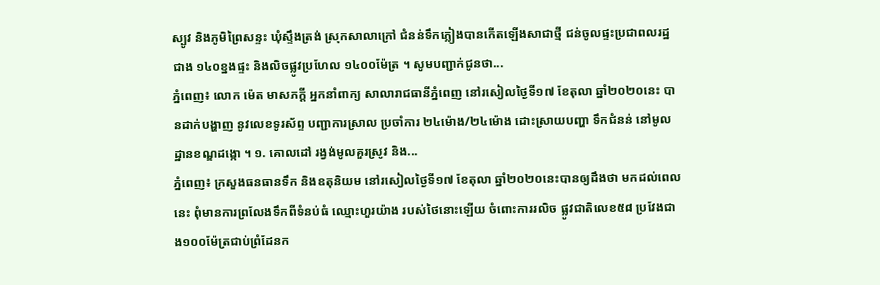ស្បូវ និងភូមិព្រៃសន្ទះ ឃុំស្ទឹងត្រង់ ស្រុកសាលាក្រៅ ជំនន់ទឹកភ្លៀងបានកើតឡើងសាជាថ្មី ជន់ចូលផ្ទះប្រជាពលរដ្ឋជាង ១៤០ខ្នងផ្ទះ និងលិចផ្លូវប្រហែល ១៤០០ម៉ែត្រ ។ សូមបញ្ជាក់ជូនថា...
ភ្នំពេញ៖ លោក ម៉េត មាសភក្តី អ្នកនាំពាក្យ សាលារាជធានីភ្នំពេញ នៅរសៀលថ្ងៃទី១៧ ខែតុលា ឆ្នាំ២០២០នេះ បានដាក់បង្ហាញ នូវលេខទូរស័ព្ទ បញ្ជាការស្រាល ប្រចាំការ ២៤ម៉ោង/២៤ម៉ោង ដោះស្រាយបញ្ហា ទឹកជំនន់ នៅមូលដ្ឋានខណ្ឌដង្កោ ។ ១. គោលដៅ រង្វង់មូលគួរស្រូវ និង...
ភ្នំពេញ៖ ក្រសួងធនធានទឹក និងឧតុនិយម នៅរសៀលថ្ងៃទី១៧ ខែតុលា ឆ្នាំ២០២០នេះបានឲ្យដឹងថា មកដល់ពេលនេះ ពុំមានការព្រលែងទឹកពីទំនប់ធំ ឈ្មោះហួរយ៉ាង របស់ថៃនោះឡើយ ចំពោះការរលិច ផ្លូវជាតិលេខ៥៨ ប្រវែងជាង១០០ម៉ែត្រជាប់ព្រំដែនក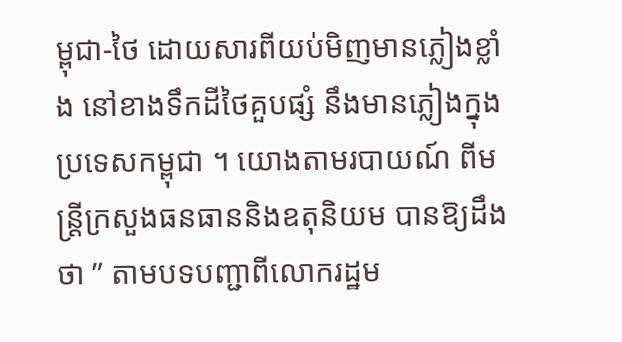ម្ពុជា-ថៃ ដោយសារពីយប់មិញមានភ្លៀងខ្លាំង នៅខាងទឹកដីថៃគួបផ្សំ នឹងមានភ្លៀងក្នុងប្រទេសកម្ពុជា ។ យោងតាមរបាយណ៍ ពីមន្រ្តីក្រសួងធនធាននិងឧតុនិយម បានឱ្យដឹងថា ” តាមបទបញ្ជាពីលោករដ្ឋម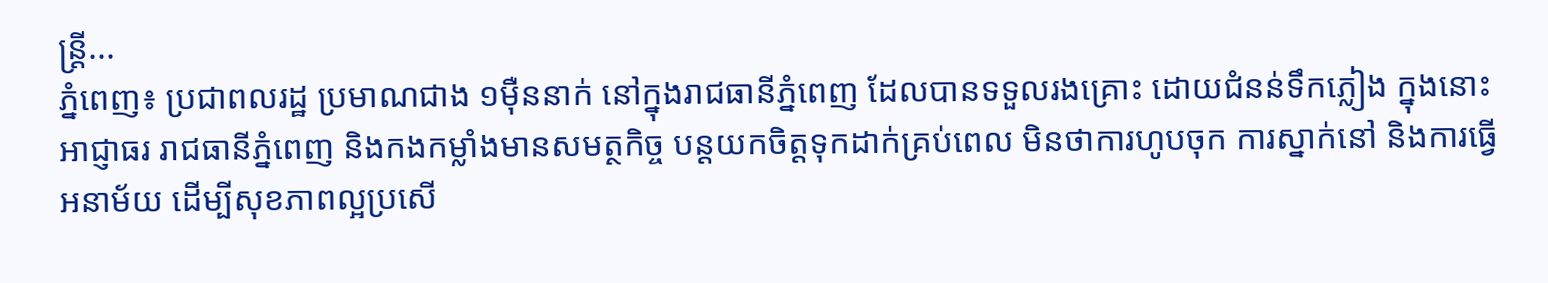ន្រ្តី...
ភ្នំពេញ៖ ប្រជាពលរដ្ឋ ប្រមាណជាង ១ម៉ឺននាក់ នៅក្នុងរាជធានីភ្នំពេញ ដែលបានទទួលរងគ្រោះ ដោយជំនន់ទឹកភ្លៀង ក្នុងនោះអាជ្ញាធរ រាជធានីភ្នំពេញ និងកងកម្លាំងមានសមត្ថកិច្ច បន្តយកចិត្តទុកដាក់គ្រប់ពេល មិនថាការហូបចុក ការស្នាក់នៅ និងការធ្វើអនាម័យ ដើម្បីសុខភាពល្អប្រសើ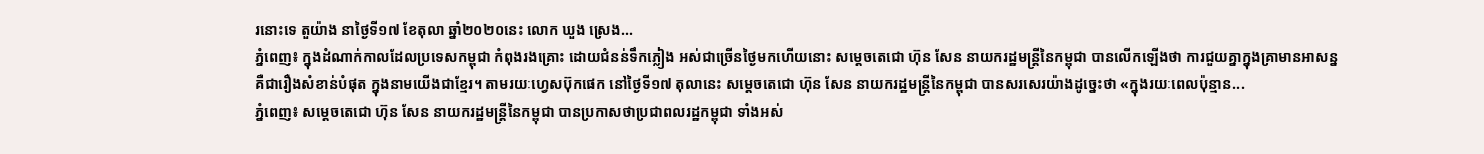រនោះទេ តួយ៉ាង នាថ្ងៃទី១៧ ខែតុលា ឆ្នាំ២០២០នេះ លោក ឃួង ស្រេង...
ភ្នំពេញ៖ ក្នុងដំណាក់កាលដែលប្រទេសកម្ពុជា កំពុងរងគ្រោះ ដោយជំនន់ទឹកភ្លៀង អស់ជាច្រើនថ្ងៃមកហើយនោះ សម្ដេចតេជោ ហ៊ុន សែន នាយករដ្ឋមន្ត្រីនៃកម្ពុជា បានលើកឡើងថា ការជួយគ្នាក្នុងគ្រាមានអាសន្ន គឺជារឿងសំខាន់បំផុត ក្នុងនាមយើងជាខ្មែរ។ តាមរយៈហ្វេសប៊ុកផេក នៅថ្ងៃទី១៧ តុលានេះ សម្ដេចតេជោ ហ៊ុន សែន នាយករដ្ឋមន្ត្រីនៃកម្ពុជា បានសរសេរយ៉ាងដូច្នេះថា «ក្នុងរយៈពេលប៉ុន្មាន...
ភ្នំពេញ៖ សម្ដេចតេជោ ហ៊ុន សែន នាយករដ្ឋមន្រ្តីនៃកម្ពុជា បានប្រកាសថាប្រជាពលរដ្ឋកម្ពុជា ទាំងអស់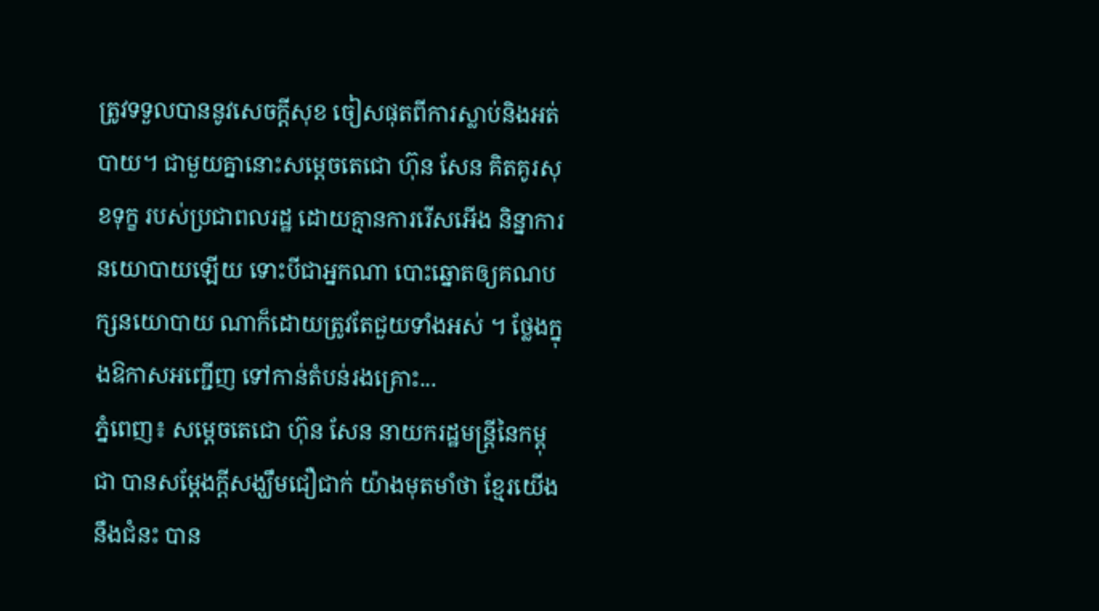ត្រូវទទួលបាននូវសេចក្ដីសុខ ចៀសផុតពីការស្លាប់និងអត់បាយ។ ជាមួយគ្នានោះសម្ដេចតេជោ ហ៊ុន សែន គិតគូរសុខទុក្ខ របស់ប្រជាពលរដ្ឋ ដោយគ្មានការរើសអើង និន្នាការនយោបាយឡើយ ទោះបីជាអ្នកណា បោះឆ្នោតឲ្យគណបក្សនយោបាយ ណាក៏ដោយត្រូវតែជួយទាំងអស់ ។ ថ្លែងក្នុងឱកាសអញ្ជើញ ទៅកាន់តំបន់រងគ្រោះ...
ភ្នំពេញ៖ សម្ដេចតេជោ ហ៊ុន សែន នាយករដ្ឋមន្រ្តីនៃកម្ពុជា បានសម្ដែងក្ដីសង្ឃឹមជឿជាក់ យ៉ាងមុតមាំថា ខ្មែរយើងនឹងជំនះ បាន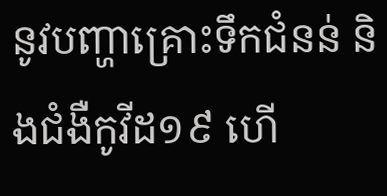នូវបញ្ហាគ្រោះទឹកជំនន់ និងជំងឺកូវីដ១៩ ហើ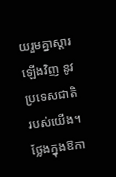យរួមគ្នាស្ដារឡើងវិញ នូវប្រទេសជាតិរបស់យើង។ ថ្លែងក្នុងឱកា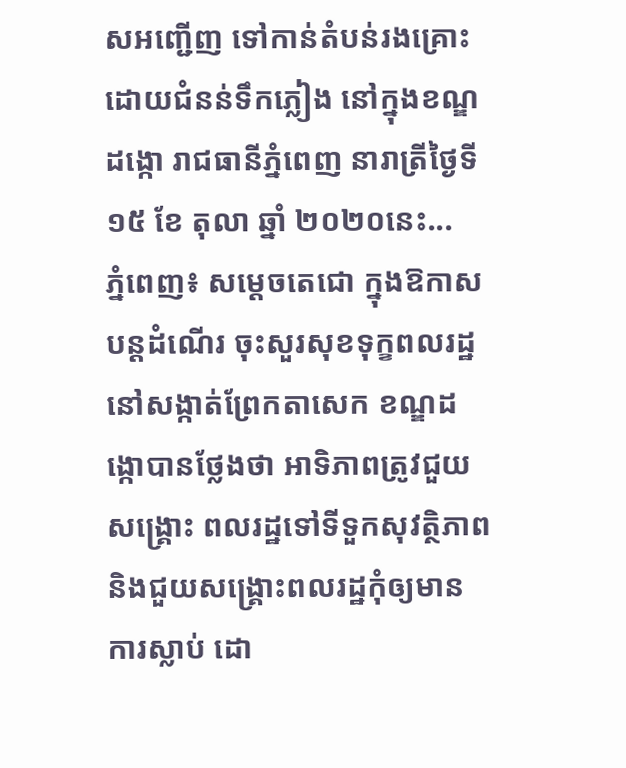សអញ្ជើញ ទៅកាន់តំបន់រងគ្រោះ ដោយជំនន់ទឹកភ្លៀង នៅក្នុងខណ្ឌដង្កោ រាជធានីភ្នំពេញ នារាត្រីថ្ងៃទី១៥ ខែ តុលា ឆ្នាំ ២០២០នេះ...
ភ្នំពេញ៖ សម្តេចតេជោ ក្នុងឱកាសបន្តដំណើរ ចុះសួរសុខទុក្ខពលរដ្ឋ នៅសង្កាត់ព្រែកតាសេក ខណ្ឌដង្កោបានថ្លែងថា អាទិភាពត្រូវជួយសង្រ្គោះ ពលរដ្ឋទៅទីទួកសុវត្ថិភាព និងជួយសង្រ្គោះពលរដ្ឋកុំឲ្យមាន ការស្លាប់ ដោ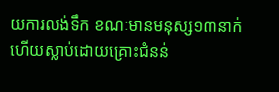យការលង់ទឹក ខណៈមានមនុស្ស១៣នាក់ ហើយស្លាប់ដោយគ្រោះជំនន់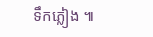ទឹកភ្លៀង ៕